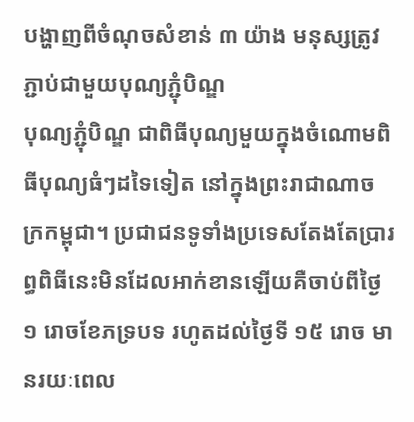បង្ហាញពីចំណុចសំខាន់ ៣ យ៉ាង មនុស្សត្រូវភ្ជាប់ជាមួយបុណ្យភ្ជុំបិណ្ឌ
បុណ្យភ្ជុំបិណ្ឌ ជាពិធីបុណ្យមួយក្នុងចំណោមពិធីបុណ្យធំៗដទៃទៀត នៅក្នុងព្រះរាជាណាចក្រកម្ពុជា។ ប្រជាជនទូទាំងប្រទេសតែងតែប្រារព្ធពិធីនេះមិនដែលអាក់ខានឡើយគឺចាប់ពីថៃ្ង ១ រោចខែភទ្របទ រហូតដល់ថៃ្ងទី ១៥ រោច មានរយៈពេល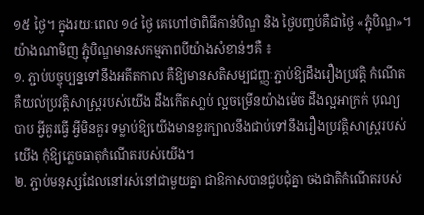១៥ ថៃ្ង។ ក្នុងរយៈពេល ១៤ ថ្ងៃ គេហៅថាពិធីកាន់បិណ្ឌ និង ថៃ្ងបញ្ចប់គឺជាថៃ្ង «ភ្ជុំបិណ្ឌ»។ យ៉ាងណាមិញ ភ្ជុំបិណ្ឌមានសកម្មភាពបីយ៉ាងសំខាន់ៗគឺ ៖
១. ភ្ជាប់បច្ចុប្បន្នទៅនឹងអតីតកាល គឺឱ្យមានសតិសម្បជញ្ញៈភ្ជាប់ឱ្យដឹងរឿងប្រវត្តិ កំណើត គឺយល់ប្រវត្តិសាស្ត្ររបស់យើង ដឹងកើតសា្លប់ ល្អចម្រើនយ៉ាងម៉េច ដឹងល្អអាក្រក់ បុណ្យ បាប អ្វីគួរធ្វើ អ្វីមិនគួរ ទម្លាប់ឱ្យយើងមានខួរក្បាលនឹងជាប់ទៅនឹងរឿងប្រវត្តិសាស្ត្ររបស់យើង កុំឱ្យភ្លេចធាតុកំណើតរបស់យើង។
២. ភ្ជាប់មនុស្សដែលនៅរស់នៅជាមួយគ្នា ជាឱកាសបានជួបជុំគ្នា ចងជាតិកំណើតរបស់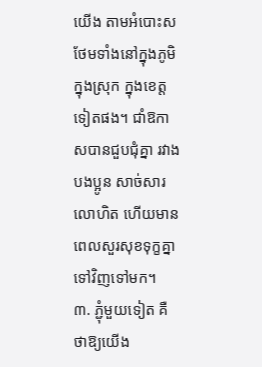យើង តាមអំបោះស ថែមទាំងនៅក្នុងភូមិ ក្នុងស្រុក ក្នុងខេត្តទៀតផង។ ជាំឱកាសបានជួបជុំគ្នា រវាងបងប្អូន សាច់សារលោហិត ហើយមានពេលសួរសុខទុក្ខគ្នាទៅវិញទៅមក។
៣. ភ្ជុំមួយទៀត គឺថាឱ្យយើង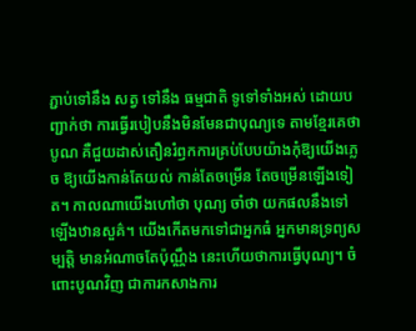ភ្ជាប់ទៅនឹង សត្វ ទៅនឹង ធម្មជាតិ ទូទៅទាំងអស់ ដោយបញ្ជាក់ថា ការធ្វើរបៀបនឹងមិនមែនជាបុណ្យទេ តាមខ្មែរគេថា បូណ គឺជួយដាស់តឿនរំឭកការគ្រប់បែបយ៉ាងកុំឱ្យយើងភ្លេច ឱ្យយើងកាន់តែយល់ កាន់តែចម្រើន តែចម្រើនឡើងទៀត។ កាលណាយើងហៅថា បុណ្យ ចាំថា យកផលនឹងទៅឡើងឋានសួគ៌។ យើងកើតមកទៅជាអ្នកធំ អ្នកមានទ្រព្យសម្បត្តិ មានអំណាចតែប៉ុណ្ណឹង នេះហើយថាការធ្វើបុណ្យ។ ចំពោះបូណវិញ ជាការកសាងការ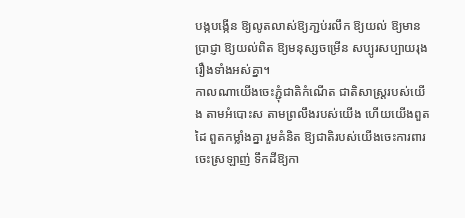បង្កបង្កើន ឱ្យលូតលាស់ឱ្យភា្ជប់រលឹក ឱ្យយល់ ឱ្យមានប្រាជ្ញា ឱ្យយល់ពិត ឱ្យមនុស្សចម្រើន សប្បូរសប្បាយរុងរឿងទាំងអស់គ្នា។
កាលណាយើងចេះភ្ជុំជាតិកំណើត ជាតិសាស្ត្ររបស់យើង តាមអំបោះស តាមព្រលឹងរបស់យើង ហើយយើងពួតដៃ ពួតកម្លាំងគ្នា រួមគំនិត ឱ្យជាតិរបស់យើងចេះការពារ ចេះស្រឡាញ់ ទឹកដីឱ្យកា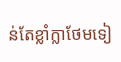ន់តែខ្លាំក្លាថែមទៀ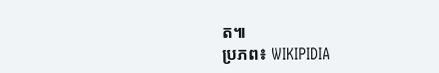ត៕
ប្រភព៖ WIKIPIDIA